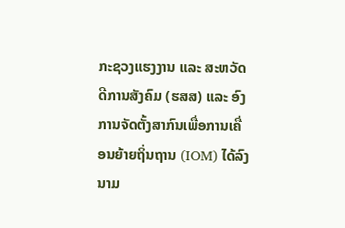ກະຊວງແຮງງານ ແລະ ສະຫວັດດີການສັງຄົມ (ຮສສ) ແລະ ອົງການຈັດຕັ້ງສາກົນເພື່ອການເຄື່ອນຍ້າຍຖິ່ນຖານ (IOM) ໄດ້ລົງນາມ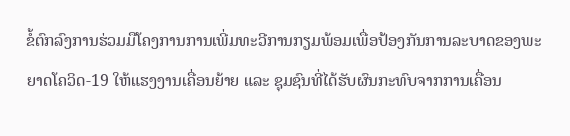ຂໍ້ຕົກລົງການຮ່ວມມືໂຄງການການເພີ່ມທະວີການກຽມພ້ອມເພື່ອປ້ອງກັນການລະບາດຂອງພະຍາດໂຄວິດ-19 ໃຫ້ແຮງງານເຄື່ອນຍ້າຍ ແລະ ຊຸມຊົນທີ່ໄດ້ຮັບຜົນກະທົບຈາກການເຄື່ອນ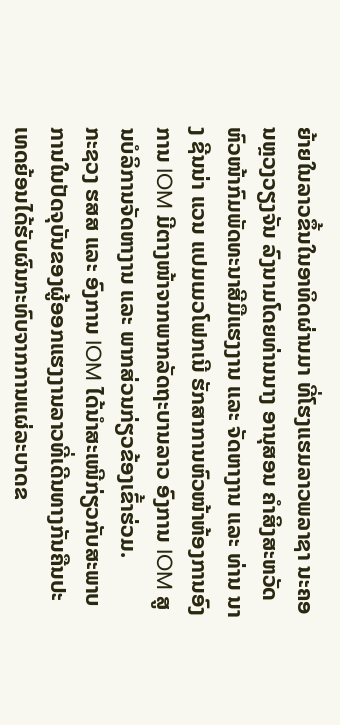ຍ້າຍໃນລາວຂຶ້ນໃນອາທິດຜ່ານມາ ທີ່ໂຮງແຮມລາວພລາຊາ ນະຄອນຫຼວງວຽງຈັນ ລົງນາມໂດຍທ່ານນາງ ອານຸສອນ ຄໍາສິງສະຫວັດ ຫົວໜ້າກົມພັດທະນາສີມືແຮງງານ ແລະ ຈັດຫາງານ ແລະ ທ່ານ ນາງ ຊີນນ່າ ແວນ ແປມເມວໂຟກເນີ ຮັກສາການຫົວໜ້າຫ້ອງການອົງການ IOM ມີຕາງໜ້າຈາກພາກລັດຖະບານລາວ ອົງການ IOM ສູນບໍລິການຈັດຫາງານ ແລະ ພາກສ່ວນກ່ຽວຂ້ອງເຂົ້າຮ່ວມ.
ກະຊວງ ຮສສ ແລະ ອົງການ IOM ໄດ້ນໍາສະເໜີກ່ຽວກັບສະພາບການໃນປັດຈຸບັນຂອງຜູ້ອອກແຮງງານລາວທີ່ເດີນທາງກັນຄືນປະເທດຍ້ອນໄດ້ຮັບຜົນກະທົບຈາກການແຜ່ລະບາດຂ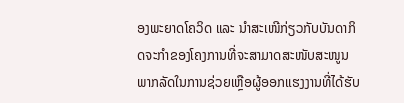ອງພະຍາດໂຄວິດ ແລະ ນໍາສະເໜີກ່ຽວກັບບັນດາກິດຈະກໍາຂອງໂຄງການທີ່ຈະສາມາດສະໜັບສະໜູນພາກລັດໃນການຊ່ວຍເຫຼືອຜູ້ອອກແຮງງານທີ່ໄດ້ຮັບ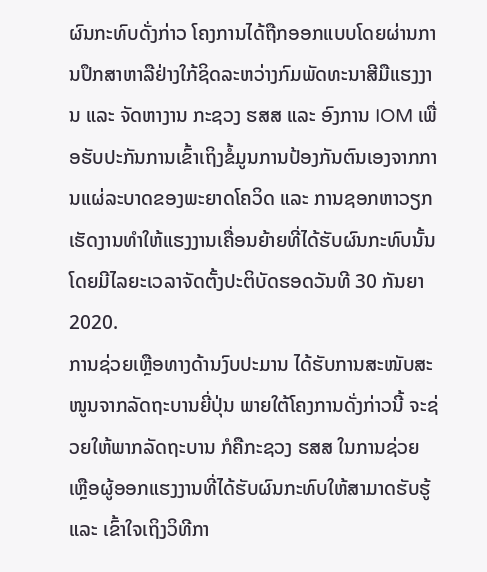ຜົນກະທົບດັ່ງກ່າວ ໂຄງການໄດ້ຖືກອອກແບບໂດຍຜ່ານການປຶກສາຫາລືຢ່າງໃກ້ຊິດລະຫວ່າງກົມພັດທະນາສີມືແຮງງານ ແລະ ຈັດຫາງານ ກະຊວງ ຮສສ ແລະ ອົງການ IOM ເພື່ອຮັບປະກັນການເຂົ້າເຖິງຂໍ້ມູນການປ້ອງກັນຕົນເອງຈາກການແຜ່ລະບາດຂອງພະຍາດໂຄວິດ ແລະ ການຊອກຫາວຽກເຮັດງານທໍາໃຫ້ແຮງງານເຄື່ອນຍ້າຍທີ່ໄດ້ຮັບຜົນກະທົບນັ້ນ ໂດຍມີໄລຍະເວລາຈັດຕັ້ງປະຕິບັດຮອດວັນທີ 30 ກັນຍາ 2020.
ການຊ່ວຍເຫຼືອທາງດ້ານງົບປະມານ ໄດ້ຮັບການສະໜັບສະໜູນຈາກລັດຖະບານຍີ່ປຸ່ນ ພາຍໃຕ້ໂຄງການດັ່ງກ່າວນີ້ ຈະຊ່ວຍໃຫ້ພາກລັດຖະບານ ກໍຄືກະຊວງ ຮສສ ໃນການຊ່ວຍເຫຼືອຜູ້ອອກແຮງງານທີ່ໄດ້ຮັບຜົນກະທົບໃຫ້ສາມາດຮັບຮູ້ ແລະ ເຂົ້າໃຈເຖິງວິທີກາ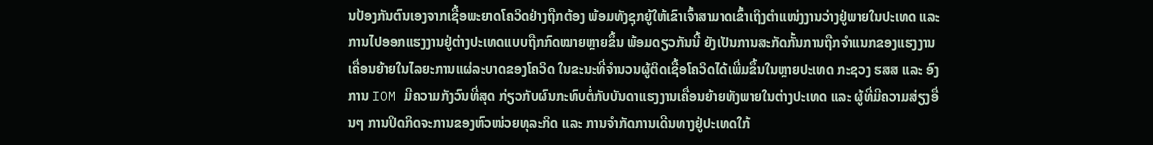ນປ້ອງກັນຕົນເອງຈາກເຊື້ອພະຍາດໂຄວິດຢ່າງຖືກຕ້ອງ ພ້ອມທັງຊຸກຍູ້ໃຫ້ເຂົາເຈົ້າສາມາດເຂົ້າເຖິງຕໍາແໜ່ງງານວ່າງຢູ່ພາຍໃນປະເທດ ແລະ ການໄປອອກແຮງງານຢູ່ຕ່າງປະເທດແບບຖືກກົດໝາຍຫຼາຍຂຶ້ນ ພ້ອມດຽວກັນນີ້ ຍັງເປັນການສະກັດກັ້ນການຖືກຈໍາແນກຂອງແຮງງານເຄື່ອນຍ້າຍໃນໄລຍະການແຜ່ລະບາດຂອງໂຄວິດ ໃນຂະນະທີ່ຈໍານວນຜູ້ຕິດເຊື້ອໂຄວິດໄດ້ເພີ່ມຂຶ້ນໃນຫຼາຍປະເທດ ກະຊວງ ຮສສ ແລະ ອົງການ IOM ມີຄວາມກັງວົນທີ່ສຸດ ກ່ຽວກັບຜົນກະທົບຕໍ່ກັບບັນດາແຮງງານເຄື່ອນຍ້າຍທັງພາຍໃນຕ່າງປະເທດ ແລະ ຜູ້ທີ່ມີຄວາມສ່ຽງອື່ນໆ ການປິດກິດຈະການຂອງຫົວໜ່ວຍທຸລະກິດ ແລະ ການຈໍາກັດການເດີນທາງຢູ່ປະເທດໃກ້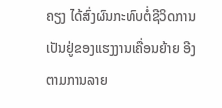ຄຽງ ໄດ້ສົ່ງຜົນກະທົບຕໍ່ຊີວິດການເປັນຢູ່ຂອງແຮງງານເຄື່ອນຍ້າຍ ອີງຕາມການລາຍ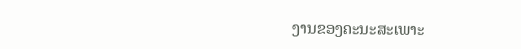ງານຂອງຄະນະສະເພາະ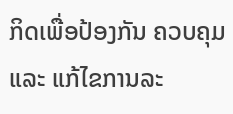ກິດເພື່ອປ້ອງກັນ ຄວບຄຸມ ແລະ ແກ້ໄຂການລະ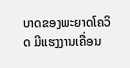ບາດຂອງພະຍາດໂຄວິດ ມີແຮງງານເຄື່ອນ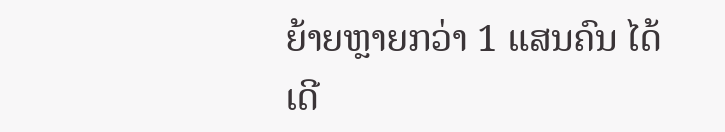ຍ້າຍຫຼາຍກວ່າ 1 ແສນຄົນ ໄດ້ເດີ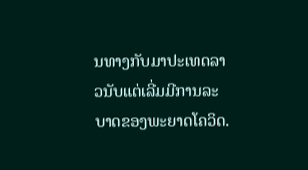ນທາງກັບມາປະເທດລາວນັບແຕ່ເລີ່ມມີການລະບາດຂອງພະຍາດໂຄວິດ.